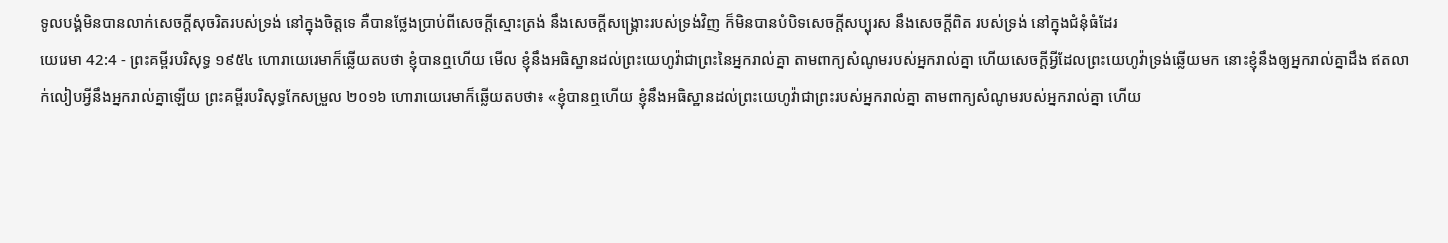ទូលបង្គំមិនបានលាក់សេចក្ដីសុចរិតរបស់ទ្រង់ នៅក្នុងចិត្តទេ គឺបានថ្លែងប្រាប់ពីសេចក្ដីស្មោះត្រង់ នឹងសេចក្ដីសង្គ្រោះរបស់ទ្រង់វិញ ក៏មិនបានបំបិទសេចក្ដីសប្បុរស នឹងសេចក្ដីពិត របស់ទ្រង់ នៅក្នុងជំនុំធំដែរ
យេរេមា 42:4 - ព្រះគម្ពីរបរិសុទ្ធ ១៩៥៤ ហោរាយេរេមាក៏ឆ្លើយតបថា ខ្ញុំបានឮហើយ មើល ខ្ញុំនឹងអធិស្ឋានដល់ព្រះយេហូវ៉ាជាព្រះនៃអ្នករាល់គ្នា តាមពាក្យសំណូមរបស់អ្នករាល់គ្នា ហើយសេចក្ដីអ្វីដែលព្រះយេហូវ៉ាទ្រង់ឆ្លើយមក នោះខ្ញុំនឹងឲ្យអ្នករាល់គ្នាដឹង ឥតលាក់លៀបអ្វីនឹងអ្នករាល់គ្នាឡើយ ព្រះគម្ពីរបរិសុទ្ធកែសម្រួល ២០១៦ ហោរាយេរេមាក៏ឆ្លើយតបថា៖ «ខ្ញុំបានឮហើយ ខ្ញុំនឹងអធិស្ឋានដល់ព្រះយេហូវ៉ាជាព្រះរបស់អ្នករាល់គ្នា តាមពាក្យសំណូមរបស់អ្នករាល់គ្នា ហើយ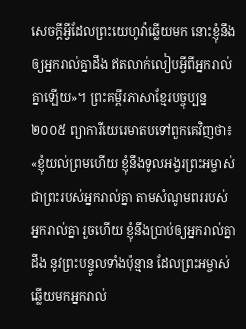សេចក្ដីអ្វីដែលព្រះយេហូវ៉ាឆ្លើយមក នោះខ្ញុំនឹងឲ្យអ្នករាល់គ្នាដឹង ឥតលាក់លៀបអ្វីពីអ្នករាល់គ្នាឡើយ»។ ព្រះគម្ពីរភាសាខ្មែរបច្ចុប្បន្ន ២០០៥ ព្យាការីយេរេមាតបទៅពួកគេវិញថា៖ «ខ្ញុំយល់ព្រមហើយ ខ្ញុំនឹងទូលអង្វរព្រះអម្ចាស់ ជាព្រះរបស់អ្នករាល់គ្នា តាមសំណូមពររបស់អ្នករាល់គ្នា រួចហើយ ខ្ញុំនឹងប្រាប់ឲ្យអ្នករាល់គ្នាដឹង នូវព្រះបន្ទូលទាំងប៉ុន្មាន ដែលព្រះអម្ចាស់ឆ្លើយមកអ្នករាល់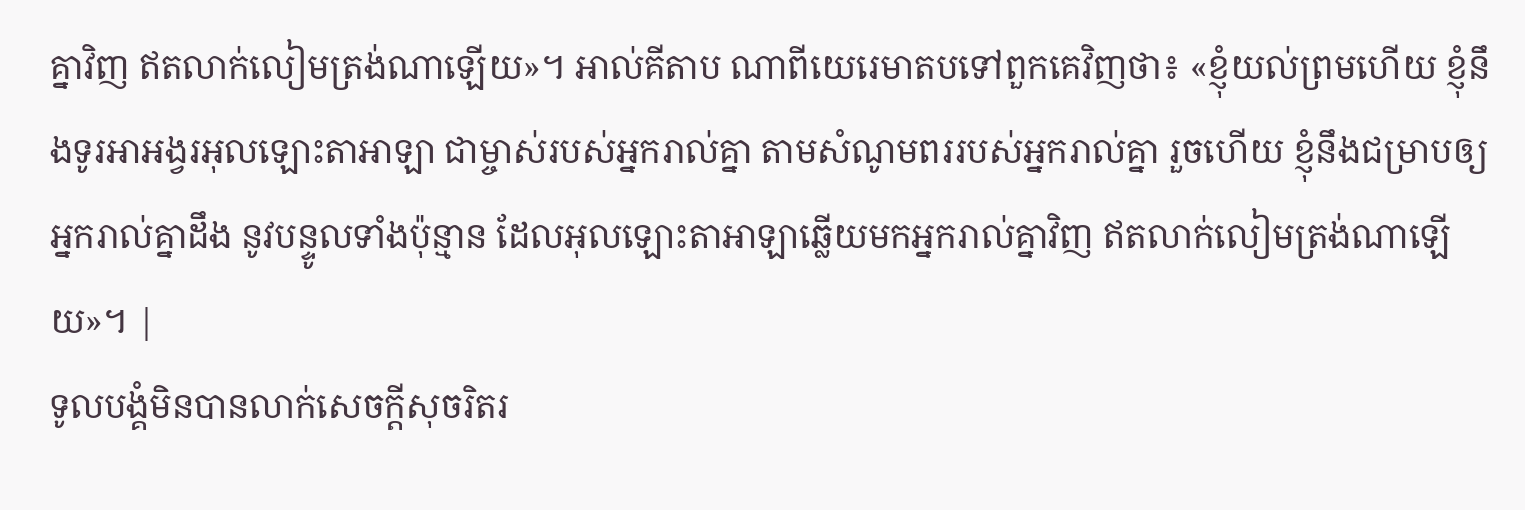គ្នាវិញ ឥតលាក់លៀមត្រង់ណាឡើយ»។ អាល់គីតាប ណាពីយេរេមាតបទៅពួកគេវិញថា៖ «ខ្ញុំយល់ព្រមហើយ ខ្ញុំនឹងទូរអាអង្វរអុលឡោះតាអាឡា ជាម្ចាស់របស់អ្នករាល់គ្នា តាមសំណូមពររបស់អ្នករាល់គ្នា រួចហើយ ខ្ញុំនឹងជម្រាបឲ្យអ្នករាល់គ្នាដឹង នូវបន្ទូលទាំងប៉ុន្មាន ដែលអុលឡោះតាអាឡាឆ្លើយមកអ្នករាល់គ្នាវិញ ឥតលាក់លៀមត្រង់ណាឡើយ»។ |
ទូលបង្គំមិនបានលាក់សេចក្ដីសុចរិតរ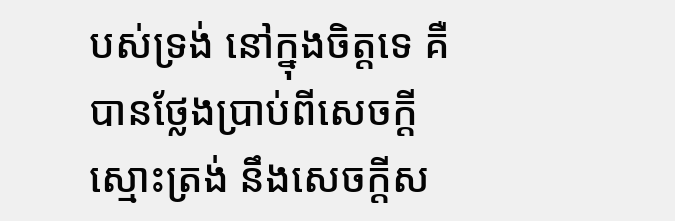បស់ទ្រង់ នៅក្នុងចិត្តទេ គឺបានថ្លែងប្រាប់ពីសេចក្ដីស្មោះត្រង់ នឹងសេចក្ដីស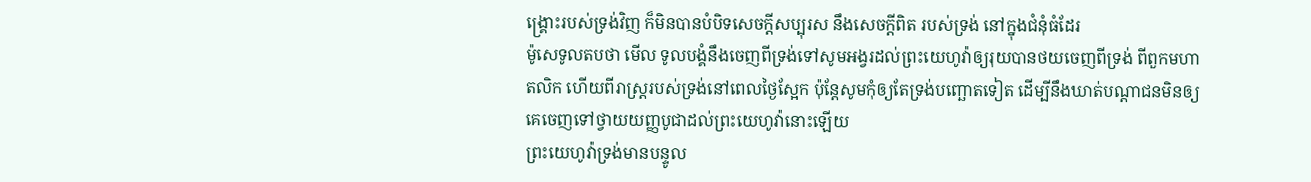ង្គ្រោះរបស់ទ្រង់វិញ ក៏មិនបានបំបិទសេចក្ដីសប្បុរស នឹងសេចក្ដីពិត របស់ទ្រង់ នៅក្នុងជំនុំធំដែរ
ម៉ូសេទូលតបថា មើល ទូលបង្គំនឹងចេញពីទ្រង់ទៅសូមអង្វរដល់ព្រះយេហូវ៉ាឲ្យរុយបានថយចេញពីទ្រង់ ពីពួកមហាតលិក ហើយពីរាស្ត្ររបស់ទ្រង់នៅពេលថ្ងៃស្អែក ប៉ុន្តែសូមកុំឲ្យតែទ្រង់បញ្ឆោតទៀត ដើម្បីនឹងឃាត់បណ្តាជនមិនឲ្យគេចេញទៅថ្វាយយញ្ញបូជាដល់ព្រះយេហូវ៉ានោះឡើយ
ព្រះយេហូវ៉ាទ្រង់មានបន្ទូល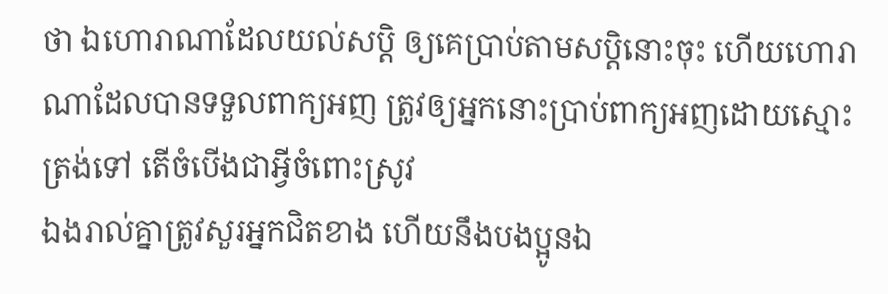ថា ឯហោរាណាដែលយល់សប្តិ ឲ្យគេប្រាប់តាមសប្តិនោះចុះ ហើយហោរាណាដែលបានទទួលពាក្យអញ ត្រូវឲ្យអ្នកនោះប្រាប់ពាក្យអញដោយស្មោះត្រង់ទៅ តើចំបើងជាអ្វីចំពោះស្រូវ
ឯងរាល់គ្នាត្រូវសួរអ្នកជិតខាង ហើយនឹងបងប្អូនឯ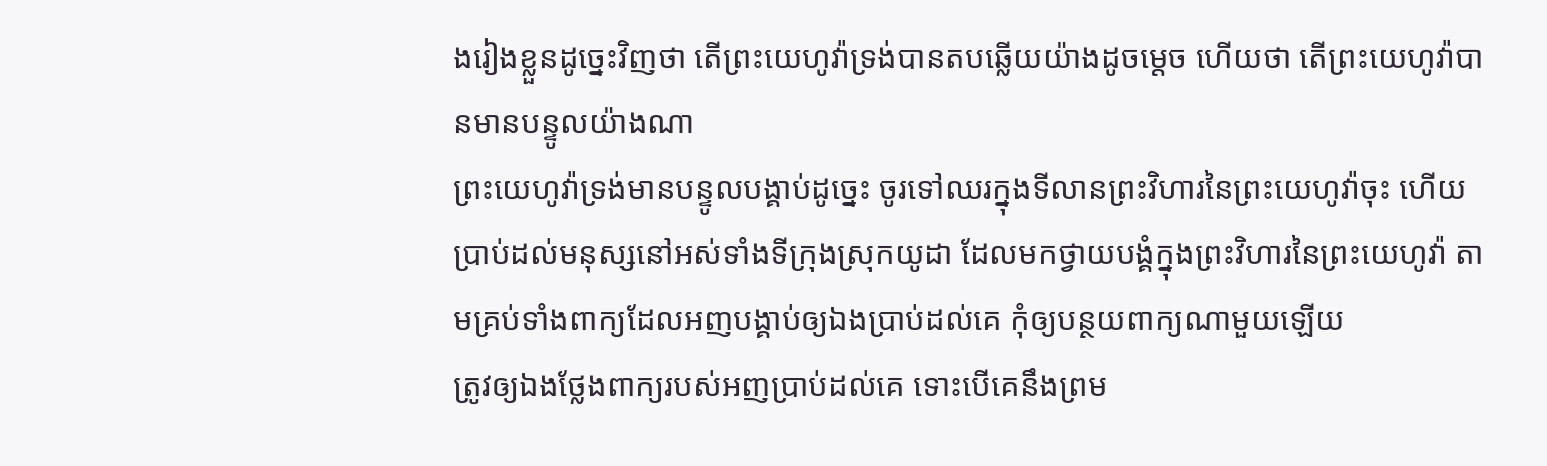ងរៀងខ្លួនដូច្នេះវិញថា តើព្រះយេហូវ៉ាទ្រង់បានតបឆ្លើយយ៉ាងដូចម្តេច ហើយថា តើព្រះយេហូវ៉ាបានមានបន្ទូលយ៉ាងណា
ព្រះយេហូវ៉ាទ្រង់មានបន្ទូលបង្គាប់ដូច្នេះ ចូរទៅឈរក្នុងទីលានព្រះវិហារនៃព្រះយេហូវ៉ាចុះ ហើយប្រាប់ដល់មនុស្សនៅអស់ទាំងទីក្រុងស្រុកយូដា ដែលមកថ្វាយបង្គំក្នុងព្រះវិហារនៃព្រះយេហូវ៉ា តាមគ្រប់ទាំងពាក្យដែលអញបង្គាប់ឲ្យឯងប្រាប់ដល់គេ កុំឲ្យបន្ថយពាក្យណាមួយឡើយ
ត្រូវឲ្យឯងថ្លែងពាក្យរបស់អញប្រាប់ដល់គេ ទោះបើគេនឹងព្រម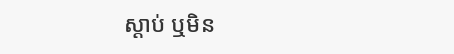ស្តាប់ ឬមិន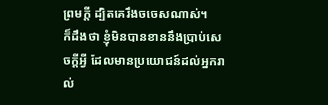ព្រមក្តី ដ្បិតគេរឹងចចេសណាស់។
ក៏ដឹងថា ខ្ញុំមិនបានខាននឹងប្រាប់សេចក្ដីអ្វី ដែលមានប្រយោជន៍ដល់អ្នករាល់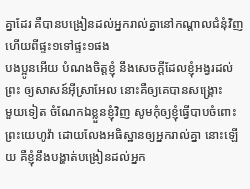គ្នាដែរ គឺបានបង្រៀនដល់អ្នករាល់គ្នានៅកណ្តាលជំនុំវិញ ហើយពីផ្ទះ១ទៅផ្ទះ១ផង
បងប្អូនអើយ បំណងចិត្តខ្ញុំ នឹងសេចក្ដីដែលខ្ញុំអង្វរដល់ព្រះ ឲ្យសាសន៍អ៊ីស្រាអែល នោះគឺឲ្យគេបានសង្គ្រោះ
មួយទៀត ចំណែកឯខ្លួនខ្ញុំវិញ សូមកុំឲ្យខ្ញុំធ្វើបាបចំពោះព្រះយេហូវ៉ា ដោយលែងអធិស្ឋានឲ្យអ្នករាល់គ្នា នោះឡើយ គឺខ្ញុំនឹងបង្ហាត់បង្រៀនដល់អ្នក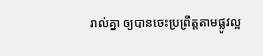រាល់គ្នា ឲ្យបានចេះប្រព្រឹត្តតាមផ្លូវល្អ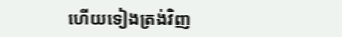ហើយទៀងត្រង់វិញ